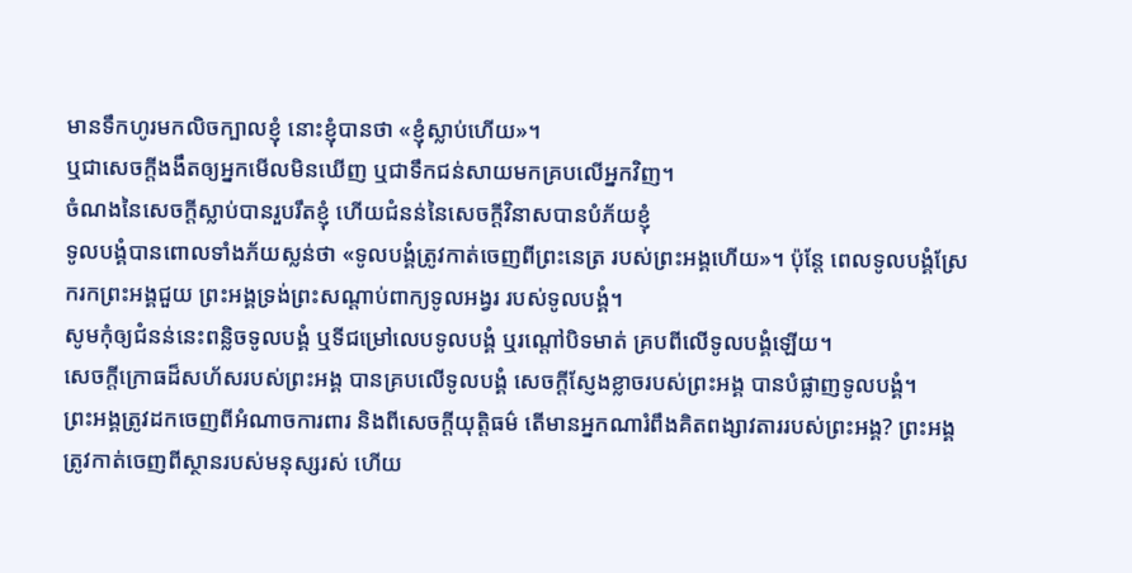មានទឹកហូរមកលិចក្បាលខ្ញុំ នោះខ្ញុំបានថា «ខ្ញុំស្លាប់ហើយ»។
ឬជាសេចក្ដីងងឹតឲ្យអ្នកមើលមិនឃើញ ឬជាទឹកជន់សាយមកគ្របលើអ្នកវិញ។
ចំណងនៃសេចក្ដីស្លាប់បានរួបរឹតខ្ញុំ ហើយជំនន់នៃសេចក្ដីវិនាសបានបំភ័យខ្ញុំ
ទូលបង្គំបានពោលទាំងភ័យស្លន់ថា «ទូលបង្គំត្រូវកាត់ចេញពីព្រះនេត្រ របស់ព្រះអង្គហើយ»។ ប៉ុន្តែ ពេលទូលបង្គំស្រែករកព្រះអង្គជួយ ព្រះអង្គទ្រង់ព្រះសណ្ដាប់ពាក្យទូលអង្វរ របស់ទូលបង្គំ។
សូមកុំឲ្យជំនន់នេះពន្លិចទូលបង្គំ ឬទីជម្រៅលេបទូលបង្គំ ឬរណ្តៅបិទមាត់ គ្របពីលើទូលបង្គំឡើយ។
សេចក្ដីក្រោធដ៏សហ័សរបស់ព្រះអង្គ បានគ្របលើទូលបង្គំ សេចក្ដីស្ញែងខ្លាចរបស់ព្រះអង្គ បានបំផ្លាញទូលបង្គំ។
ព្រះអង្គត្រូវដកចេញពីអំណាចការពារ និងពីសេចក្ដីយុត្តិធម៌ តើមានអ្នកណារំពឹងគិតពង្សាវតាររបស់ព្រះអង្គ? ព្រះអង្គត្រូវកាត់ចេញពីស្ថានរបស់មនុស្សរស់ ហើយ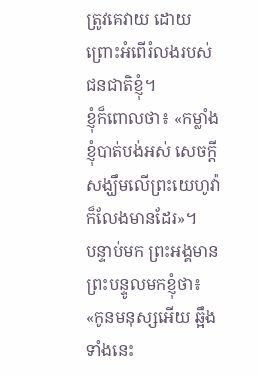ត្រូវគេវាយ ដោយព្រោះអំពើរំលងរបស់ជនជាតិខ្ញុំ។
ខ្ញុំក៏ពោលថា៖ «កម្លាំងខ្ញុំបាត់បង់អស់ សេចក្ដីសង្ឃឹមលើព្រះយេហូវ៉ាក៏លែងមានដែរ»។
បន្ទាប់មក ព្រះអង្គមានព្រះបន្ទូលមកខ្ញុំថា៖ «កូនមនុស្សអើយ ឆ្អឹងទាំងនេះ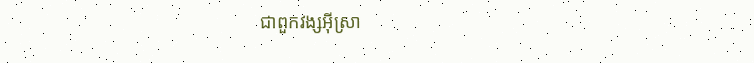ជាពួកវង្សអ៊ីស្រា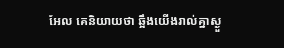អែល គេនិយាយថា ឆ្អឹងយើងរាល់គ្នាស្ងួ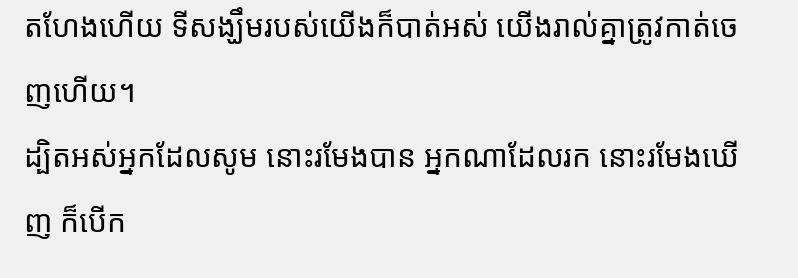តហែងហើយ ទីសង្ឃឹមរបស់យើងក៏បាត់អស់ យើងរាល់គ្នាត្រូវកាត់ចេញហើយ។
ដ្បិតអស់អ្នកដែលសូម នោះរមែងបាន អ្នកណាដែលរក នោះរមែងឃើញ ក៏បើក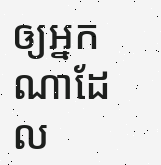ឲ្យអ្នកណាដែល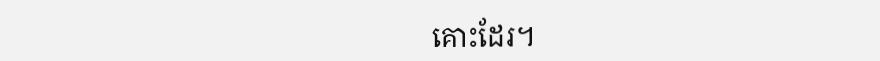គោះដែរ។